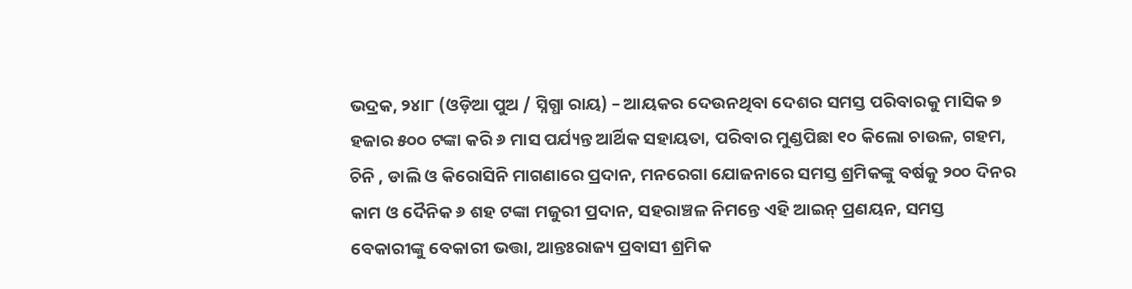ଭଦ୍ରକ, ୨୪ା୮ (ଓଡ଼ିଆ ପୁଅ / ସ୍ନିଗ୍ଧା ରାୟ) – ଆୟକର ଦେଉନଥିବା ଦେଶର ସମସ୍ତ ପରିବାରକୁ ମାସିକ ୭ ହଜାର ୫୦୦ ଟଙ୍କା କରି ୬ ମାସ ପର୍ଯ୍ୟନ୍ତ ଆର୍ଥିକ ସହାୟତା, ପରିବାର ମୁଣ୍ଡପିଛା ୧୦ କିଲୋ ଚାଉଳ, ଗହମ, ଚିନି , ଡାଲି ଓ କିରୋସିନି ମାଗଣାରେ ପ୍ରଦାନ, ମନରେଗା ଯୋଜନାରେ ସମସ୍ତ ଶ୍ରମିକଙ୍କୁ ବର୍ଷକୁ ୨୦୦ ଦିନର କାମ ଓ ଦୈନିକ ୬ ଶହ ଟଙ୍କା ମଜୁରୀ ପ୍ରଦାନ, ସହରାଞ୍ଚଳ ନିମନ୍ତେ ଏହି ଆଇନ୍ ପ୍ରଣୟନ, ସମସ୍ତ ବେକାରୀଙ୍କୁ ବେକାରୀ ଭତ୍ତା, ଆନ୍ତଃରାଜ୍ୟ ପ୍ରବାସୀ ଶ୍ରମିକ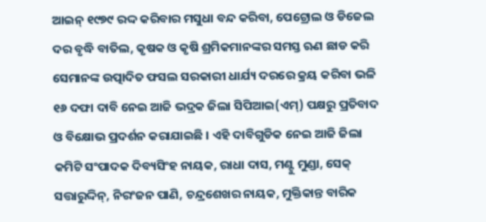ଆଇନ୍ ୧୯୭୯ ରଦ୍ଦ କରିବାର ମସୁଧା ବନ୍ଦ କରିବା, ପେଟ୍ରୋଲ ଓ ଡିଜେଲ ଦର ବୃଦ୍ଧି ବାତିଲ, କୃଷକ ଓ କୃଷି ଶ୍ରମିକମାନଙ୍କର ସମସ୍ତ ଋଣ ଛାଡ କରି ସେମାନଙ୍କ ଉତ୍ପାଦିତ ଫସଲ ସରକାରୀ ଧାର୍ଯ୍ୟ ଦରରେ କ୍ରୟ କରିବା ଭଳି ୧୬ ଦଫା ଦାବି ନେଇ ଆଜି ଭଦ୍ରକ ଜିଲା ସିପିଆଇ(ଏମ୍) ପକ୍ଷରୁ ପ୍ରତିବାଦ ଓ ବିକ୍ଷୋଭ ପ୍ରଦର୍ଶନ କରାଯାଇଛି । ଏହି ଦାବିଗୁଡିକ ନେଇ ଆଜି ଜିଲା କମିଟି ସଂପାଦକ ଦିବ୍ୟସିଂହ ନାୟକ, ରାଧା ଦାସ, ମଣ୍ଟୁ ମୁଣ୍ଡା, ସେକ୍ ସତ୍ତାରୁଦ୍ଦିନ୍, ନିରଂଜନ ପାଣି, ଚନ୍ଦ୍ରଶେଖର ନାୟକ, ମୁକ୍ତିକାନ୍ତ ବାରିକ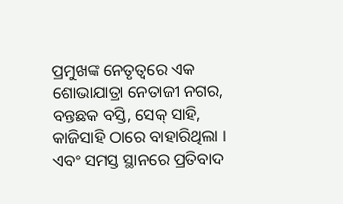ପ୍ରମୁଖଙ୍କ ନେତୃତ୍ୱରେ ଏକ ଶୋଭାଯାତ୍ରା ନେତାଜୀ ନଗର, ବନ୍ତଛକ ବସ୍ତି, ସେକ୍ ସାହି, କାଜିସାହି ଠାରେ ବାହାରିଥିଲା । ଏବଂ ସମସ୍ତ ସ୍ଥାନରେ ପ୍ରତିବାଦ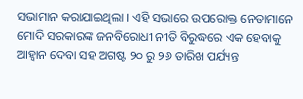ସଭାମାନ କରାଯାଇଥିଲା । ଏହି ସଭାରେ ଉପରୋକ୍ତ ନେତାମାନେ ମୋଦି ସରକାରଙ୍କ ଜନବିରୋଧୀ ନୀତି ବିରୁଦ୍ଧରେ ଏକ ହେବାକୁ ଆହ୍ୱାନ ଦେବା ସହ ଅଗଷ୍ଟ ୨୦ ରୁ ୨୬ ତାରିଖ ପର୍ଯ୍ୟନ୍ତ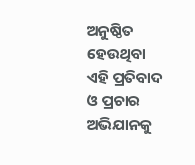ଅନୁଷ୍ଠିତ ହେଉଥିବା ଏହି ପ୍ରତିବାଦ ଓ ପ୍ରଚାର ଅଭିଯାନକୁ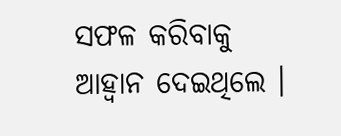ସଫଳ କରିବାକୁ ଆହ୍ୱାନ ଦେଇଥିଲେ ।